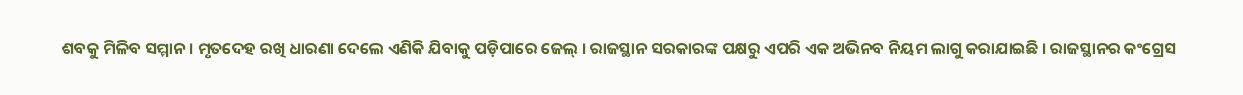ଶବକୁ ମିଳିବ ସମ୍ମାନ । ମୃତଦେହ ରଖି ଧାରଣା ଦେଲେ ଏଣିକି ଯିବାକୁ ପଡ଼ିପାରେ ଜେଲ୍ । ରାଜସ୍ଥାନ ସରକାରଙ୍କ ପକ୍ଷରୁ ଏପରି ଏକ ଅଭିନବ ନିୟମ ଲାଗୁ କରାଯାଇଛି । ରାଜସ୍ଥାନର କଂଗ୍ରେସ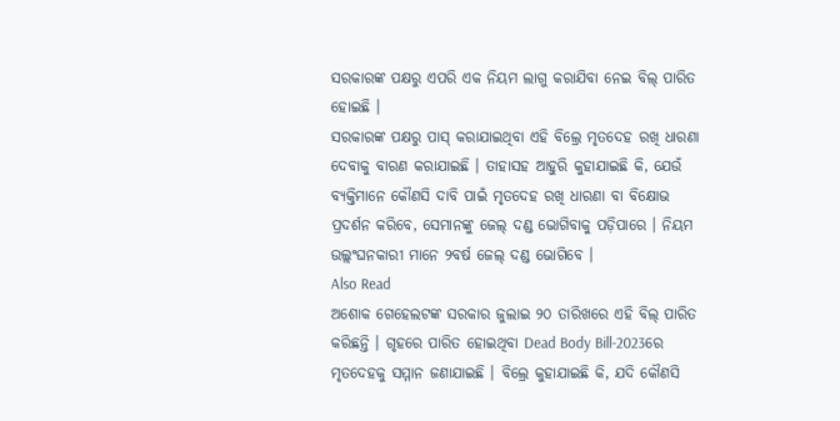ସରକାରଙ୍କ ପକ୍ଷରୁ ଏପରି ଏକ ନିୟମ ଲାଗୁ କରାଯିବା ନେଇ ବିଲ୍ ପାରିତ ହୋଇଛି ।
ସରକାରଙ୍କ ପକ୍ଷରୁ ପାସ୍ କରାଯାଇଥିବା ଏହି ବିଲ୍ରେ ମୃତଦେହ ରଖି ଧାରଣା ଦେବାକୁ ବାରଣ କରାଯାଇଛି । ତାହାସହ ଆହୁରି କୁହାଯାଇଛି କି, ଯେଉଁ ବ୍ୟକ୍ତିମାନେ କୌଣସି ଦାବି ପାଇଁ ମୃତଦେହ ରଖି ଧାରଣା ବା ବିକ୍ଷୋଭ ପ୍ରଦର୍ଶନ କରିବେ, ସେମାନଙ୍କୁ ଜେଲ୍ ଦଣ୍ଡ ଭୋଗିବାକୁ ପଡ଼ିପାରେ । ନିୟମ ଉଲ୍ଲଂଘନକାରୀ ମାନେ ୨ବର୍ଷ ଜେଲ୍ ଦଣ୍ଡ ଭୋଗିବେ ।
Also Read
ଅଶୋକ ଗେହେଲଟଙ୍କ ସରକାର ଜୁଲାଇ ୨୦ ତାରିଖରେ ଏହି ବିଲ୍ ପାରିତ କରିଛନ୍ତି । ଗୃହରେ ପାରିତ ହୋଇଥିବା Dead Body Bill-2023ରେ ମୃତଦେହକୁ ସମ୍ମାନ ଜଣାଯାଇଛି । ବିଲ୍ରେ କୁହାଯାଇଛି କି, ଯଦି କୌଣସି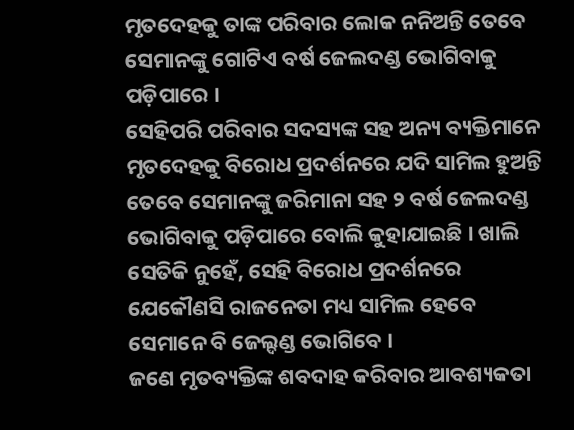ମୃତଦେହକୁ ତାଙ୍କ ପରିବାର ଲୋକ ନନିଅନ୍ତି ତେବେ ସେମାନଙ୍କୁ ଗୋଟିଏ ବର୍ଷ ଜେଲଦଣ୍ଡ ଭୋଗିବାକୁ ପଡ଼ିପାରେ ।
ସେହିପରି ପରିବାର ସଦସ୍ୟଙ୍କ ସହ ଅନ୍ୟ ବ୍ୟକ୍ତିମାନେ ମୃତଦେହକୁ ବିରୋଧ ପ୍ରଦର୍ଶନରେ ଯଦି ସାମିଲ ହୁଅନ୍ତି ତେବେ ସେମାନଙ୍କୁ ଜରିମାନା ସହ ୨ ବର୍ଷ ଜେଲଦଣ୍ଡ ଭୋଗିବାକୁ ପଡ଼ିପାରେ ବୋଲି କୁହାଯାଇଛି । ଖାଲି ସେତିକି ନୁହେଁ, ସେହି ବିରୋଧ ପ୍ରଦର୍ଶନରେ ଯେକୌଣସି ରାଜନେତା ମଧ୍ୟ ସାମିଲ ହେବେ ସେମାନେ ବି ଜେଲ୍ଦଣ୍ଡ ଭୋଗିବେ ।
ଜଣେ ମୃତବ୍ୟକ୍ତିଙ୍କ ଶବଦାହ କରିବାର ଆବଶ୍ୟକତା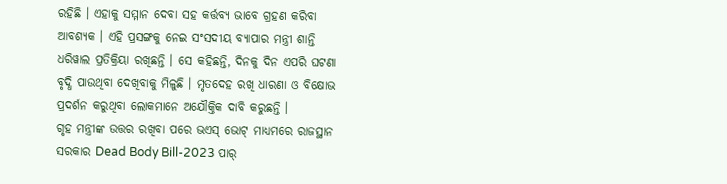ରହିଛି । ଏହାକୁ ସମ୍ମାନ ଦେବା ସହ କର୍ତ୍ତବ୍ୟ ଭାବେ ଗ୍ରହଣ କରିବା ଆବଶ୍ୟକ । ଏହି ପ୍ରସଙ୍ଗକୁ ନେଇ ସଂସଦୀୟ ବ୍ୟାପାର ମନ୍ତ୍ରୀ ଶାନ୍ତି ଧରିୱାଲ ପ୍ରତିକ୍ରିୟା ରଖିଛନ୍ତି । ସେ କହିଛନ୍ତି, ଦିନକୁ ଦିନ ଏପରି ଘଟଣା ବୃଦ୍ଧି ପାଉଥିବା ଦେଖିବାକୁ ମିଳୁଛି । ମୃତଦେହ ରଖି ଧାରଣା ଓ ବିକ୍ଷୋଭ ପ୍ରଦର୍ଶନ କରୁଥିବା ଲୋକମାନେ ଅଯୌକ୍ତିକ ଦାବି କରୁଛନ୍ତି ।
ଗୃହ ମନ୍ତ୍ରୀଙ୍କ ଉତ୍ତର ରଖିବା ପରେ ଭଏସ୍ ଭୋଟ୍ ମାଧ୍ୟମରେ ରାଜସ୍ଥାନ ସରକାର Dead Body Bill-2023 ପାର୍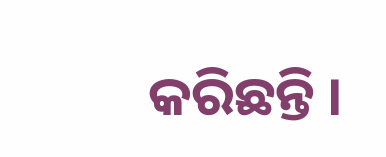କରିଛନ୍ତି ।